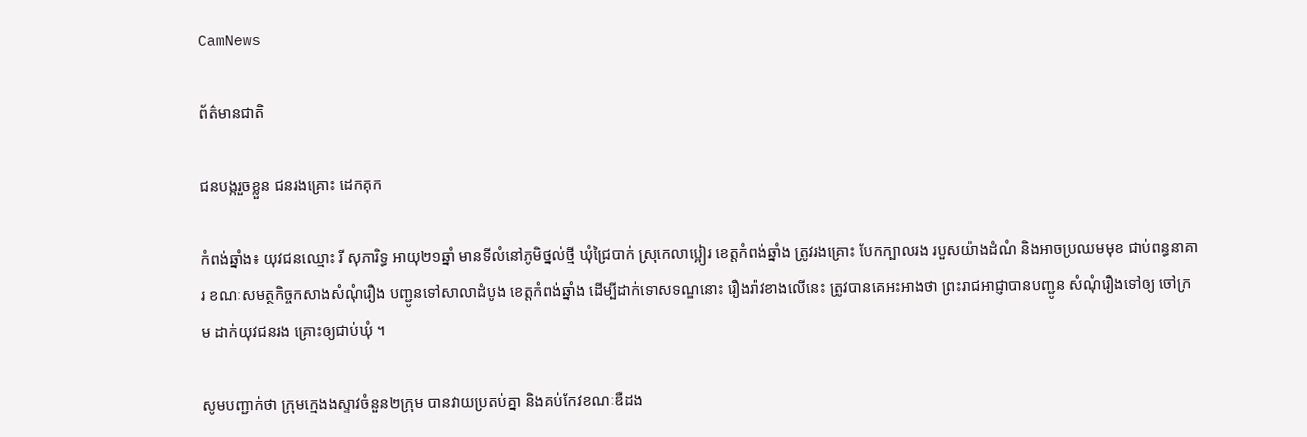CamNews

ព័ត៌មានជាតិ

ជនបង្ករួចខ្លួន ជនរងគ្រោះ ដេកគុក

កំពង់ឆ្នាំង៖ យុវជនឈ្មោះ រី សុភារិទ្ធ អាយុ២១ឆ្នាំ មានទីលំនៅភូមិថ្នល់ថ្មី ឃុំជ្រៃបាក់ ស្រុកេលាប្អៀរ ខេត្តកំពង់ឆ្នាំង ត្រូវរងគ្រោះ បែកក្បាលរង របួសយ៉ាងដំណំ និងអាចប្រឈមមុខ ជាប់ពន្ធនាគារ ខណៈសមត្ថកិច្ចកសាងសំណុំរឿង បញ្ជូនទៅសាលាដំបូង ខេត្តកំពង់ឆ្នាំង ដើម្បីដាក់ទោសទណ្ឌនោះ រឿងរ៉ាវខាងលើនេះ ត្រូវបានគេអះអាងថា ព្រះរាជអាជ្ញាបានបញ្ជូន សំណុំរឿងទៅឲ្យ ចៅក្រម ដាក់យុវជនរង គ្រោះឲ្យជាប់ឃុំ ។

សូមបញ្ជាក់ថា ក្រុមក្មេងងស្ទាវចំនួន២ក្រុម បានវាយប្រតប់គ្នា និងគប់កែវខណៈឌឺដង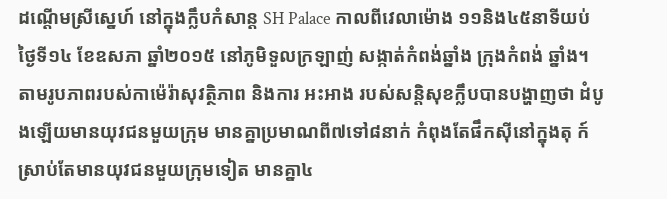ដណ្តើមស្រីស្នេហ៍ នៅក្នុងក្លឹបកំសាន្ត SH Palace កាលពីវេលាម៉ោង ១១និង៤៥នាទីយប់ថ្ងៃទី១៤ ខែឧសភា ឆ្នាំ២០១៥ នៅភូមិទួលក្រឡាញ់ សង្កាត់កំពង់ឆ្នាំង ក្រុងកំពង់ ឆ្នាំង។  តាមរូបភាពរបស់កាម៉េរ៉ាសុវត្ថិភាព និងការ អះអាង របស់សន្តិសុខក្លឹបបានបង្ហាញថា ដំបូងឡើយមានយុវជនមួយក្រុម មានគ្នាប្រមាណពី៧ទៅ៨នាក់ កំពុងតែផឹកស៊ីនៅក្នុងតុ ក៍ស្រាប់តែមានយុវជនមួយក្រុមទៀត មានគ្នា៤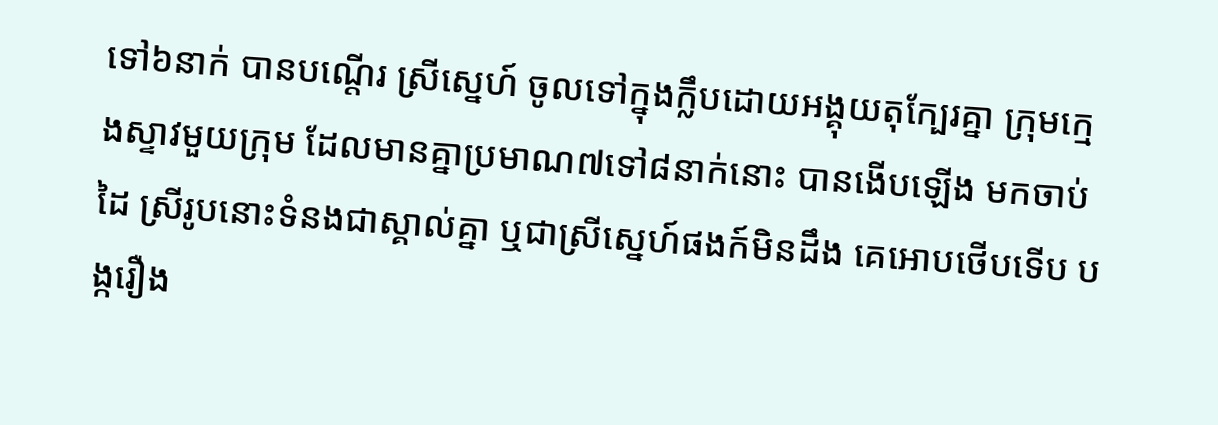ទៅ៦នាក់ បានបណ្តើរ ស្រីស្នេហ៍ ចូលទៅក្នុងក្លឹបដោយអង្គុយតុក្បែរគ្នា ក្រុមក្មេងស្ទាវមួយក្រុម ដែលមានគ្នាប្រមាណ៧ទៅ៨នាក់នោះ បានងើបឡើង មកចាប់ដៃ ស្រីរូបនោះទំនងជាស្គាល់គ្នា ឬជាស្រីស្នេហ៍ផងក៍មិនដឹង គេអោបថើបទើប បង្ករឿង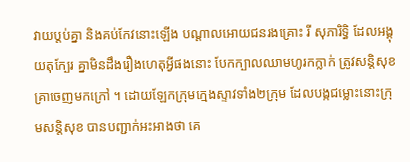វាយប្តប់គ្នា និងគប់កែវនោះឡើង បណ្តាលអោយជនរងគ្រោះ រី សុភារិទ្ធិ ដែលអង្គុយតុក្បែរ គ្នាមិនដឹងរឿងហេតុអ្វីផងនោះ បែកក្បាលឈាមហូរកក្លាក់ ត្រូវសន្តិសុខ គ្រាចេញមកក្រៅ ។ ដោយឡែកក្រុមក្មេងស្ទាវទាំង២ក្រុម ដែលបង្កជម្លោះនោះក្រុមសន្តិសុខ បានបញ្ជាក់អះអាងថា គេ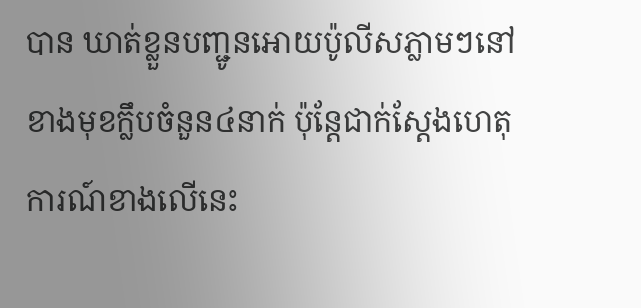បាន ឃាត់ខ្លួនបញ្ជូនអោយប៉ូលីសភ្លាមៗនៅខាងមុខក្លឹបចំនួន៤នាក់ ប៉ុន្តែជាក់ស្តែងហេតុការណ៍ខាងលើនេះ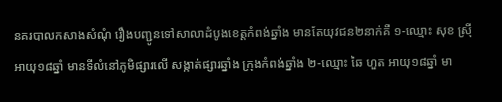នគរបាលកសាងសំណុំ រឿងបញ្ជូនទៅសាលាដំបូងខេត្តកំពង់ឆ្នាំង មានតែយុវជន២នាក់គឺ ១-ឈ្មោះ សុខ ស្រ៊ី អាយុ១៨ឆ្នាំ មានទីលំនៅភូមិផ្សារលើ សង្កាត់ផ្សារឆ្នាំង ក្រុងកំពង់ឆ្នាំង ២-ឈ្មោះ ឆៃ ហួត អាយុ១៨ឆ្នាំ មា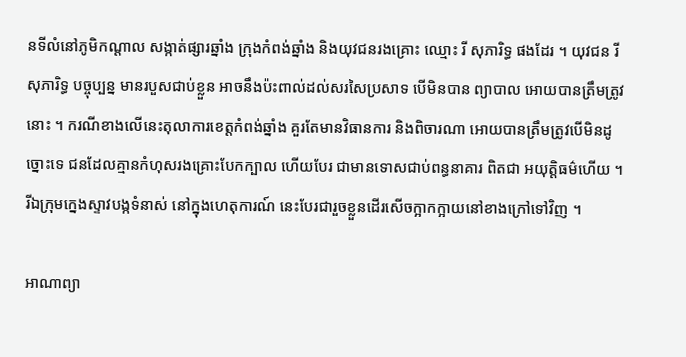នទីលំនៅភូមិកណ្តាល សង្កាត់ផ្សារឆ្នាំង ក្រុងកំពង់ឆ្នាំង និងយុវជនរងគ្រោះ ឈ្មោះ រី សុភារិទ្ធ ផងដែរ ។ យុវជន រី សុភារិទ្ធ បច្ចុប្បន្ន មានរបួសជាប់ខ្លួន អាចនឹងប៉ះពាល់ដល់សរសៃប្រសាទ បើមិនបាន ព្យាបាល អោយបានត្រឹមត្រូវនោះ ។ ករណីខាងលើនេះតុលាការខេត្តកំពង់ឆ្នាំង គួរតែមានវិធានការ និងពិចារណា អោយបានត្រឹមត្រូវបើមិនដូច្នោះទេ ជនដែលគ្មានកំហុសរងគ្រោះបែកក្បាល ហើយបែរ ជាមានទោសជាប់ពន្ធនាគារ ពិតជា អយុត្តិធម៌ហើយ ។ រីឯក្រុមក្នេងស្ទាវបង្កទំនាស់ នៅក្នុងហេតុការណ៍ នេះបែរជារួចខ្លួនដើរសើចក្អាកក្អាយនៅខាងក្រៅទៅវិញ ។

អាណាព្យា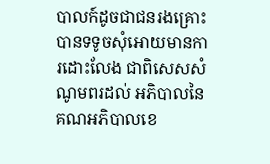បាលក៍ដូចជាជនរងគ្រោះ បានទទូចសុំអោយមានការដោះលែង ជាពិសេសសំណូមពរដល់ អភិបាលនៃ គណអភិបាលខេ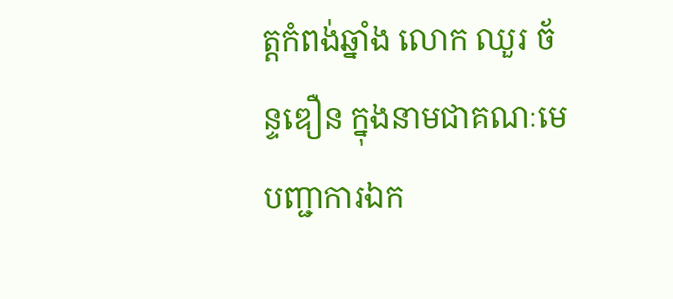ត្តកំពង់ឆ្នាំង លោក ឈួរ ច័ន្ទឌឿន ក្នុងនាមជាគណៈមេបញ្ជាការឯក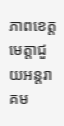ភាពខេត្ត មេត្តាជួយអន្តរាគម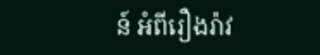ន៍ អំពីរឿងរ៉ាវ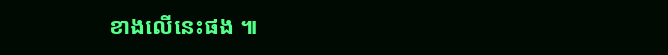ខាងលើនេះផង ៕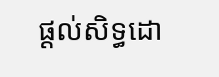ផ្ដល់សិទ្ធដោ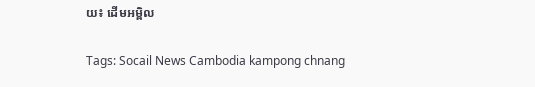យ៖ ដើមអម្ពិល


Tags: Socail News Cambodia kampong chnang